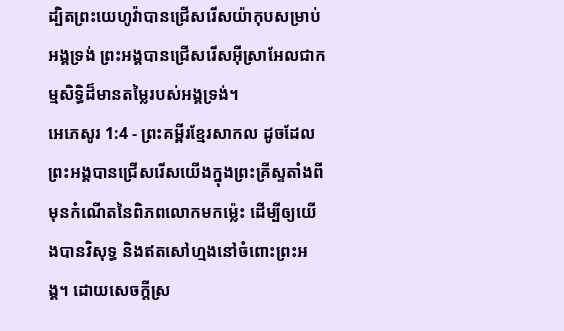ដ្បិតព្រះយេហូវ៉ាបានជ្រើសរើសយ៉ាកុបសម្រាប់អង្គទ្រង់ ព្រះអង្គបានជ្រើសរើសអ៊ីស្រាអែលជាកម្មសិទ្ធិដ៏មានតម្លៃរបស់អង្គទ្រង់។
អេភេសូរ 1:4 - ព្រះគម្ពីរខ្មែរសាកល ដូចដែលព្រះអង្គបានជ្រើសរើសយើងក្នុងព្រះគ្រីស្ទតាំងពីមុនកំណើតនៃពិភពលោកមកម្ល៉េះ ដើម្បីឲ្យយើងបានវិសុទ្ធ និងឥតសៅហ្មងនៅចំពោះព្រះអង្គ។ ដោយសេចក្ដីស្រ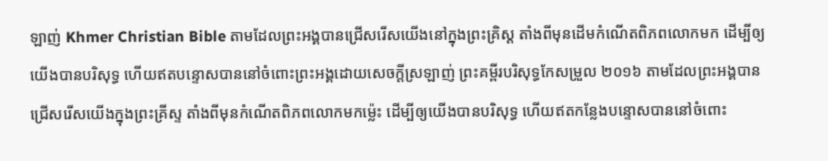ឡាញ់ Khmer Christian Bible តាមដែលព្រះអង្គបានជ្រើសរើសយើងនៅក្នុងព្រះគ្រិស្ត តាំងពីមុនដើមកំណើតពិភពលោកមក ដើម្បីឲ្យយើងបានបរិសុទ្ធ ហើយឥតបន្ទោសបាននៅចំពោះព្រះអង្គដោយសេចក្ដីស្រឡាញ់ ព្រះគម្ពីរបរិសុទ្ធកែសម្រួល ២០១៦ តាមដែលព្រះអង្គបានជ្រើសរើសយើងក្នុងព្រះគ្រីស្ទ តាំងពីមុនកំណើតពិភពលោកមកម៉្លេះ ដើម្បីឲ្យយើងបានបរិសុទ្ធ ហើយឥតកន្លែងបន្ទោសបាននៅចំពោះ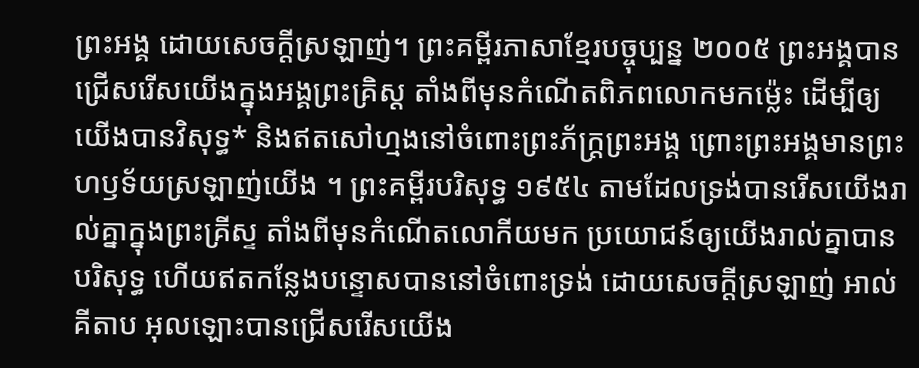ព្រះអង្គ ដោយសេចក្តីស្រឡាញ់។ ព្រះគម្ពីរភាសាខ្មែរបច្ចុប្បន្ន ២០០៥ ព្រះអង្គបានជ្រើសរើសយើងក្នុងអង្គព្រះគ្រិស្ត តាំងពីមុនកំណើតពិភពលោកមកម៉្លេះ ដើម្បីឲ្យយើងបានវិសុទ្ធ* និងឥតសៅហ្មងនៅចំពោះព្រះភ័ក្ត្រព្រះអង្គ ព្រោះព្រះអង្គមានព្រះហឫទ័យស្រឡាញ់យើង ។ ព្រះគម្ពីរបរិសុទ្ធ ១៩៥៤ តាមដែលទ្រង់បានរើសយើងរាល់គ្នាក្នុងព្រះគ្រីស្ទ តាំងពីមុនកំណើតលោកីយមក ប្រយោជន៍ឲ្យយើងរាល់គ្នាបានបរិសុទ្ធ ហើយឥតកន្លែងបន្ទោសបាននៅចំពោះទ្រង់ ដោយសេចក្ដីស្រឡាញ់ អាល់គីតាប អុលឡោះបានជ្រើសរើសយើង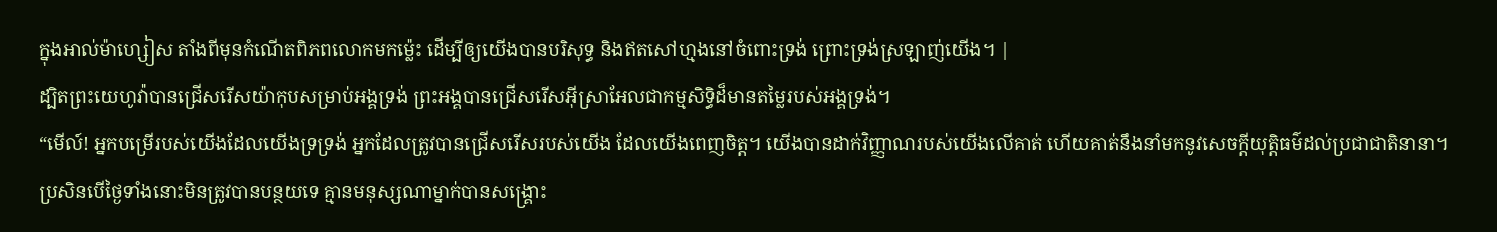ក្នុងអាល់ម៉ាហ្សៀស តាំងពីមុនកំណើតពិភពលោកមកម៉្លេះ ដើម្បីឲ្យយើងបានបរិសុទ្ធ និងឥតសៅហ្មងនៅចំពោះទ្រង់ ព្រោះទ្រង់ស្រឡាញ់យើង។ |
ដ្បិតព្រះយេហូវ៉ាបានជ្រើសរើសយ៉ាកុបសម្រាប់អង្គទ្រង់ ព្រះអង្គបានជ្រើសរើសអ៊ីស្រាអែលជាកម្មសិទ្ធិដ៏មានតម្លៃរបស់អង្គទ្រង់។
“មើល៍! អ្នកបម្រើរបស់យើងដែលយើងទ្រទ្រង់ អ្នកដែលត្រូវបានជ្រើសរើសរបស់យើង ដែលយើងពេញចិត្ត។ យើងបានដាក់វិញ្ញាណរបស់យើងលើគាត់ ហើយគាត់នឹងនាំមកនូវសេចក្ដីយុត្តិធម៌ដល់ប្រជាជាតិនានា។
ប្រសិនបើថ្ងៃទាំងនោះមិនត្រូវបានបន្ថយទេ គ្មានមនុស្សណាម្នាក់បានសង្គ្រោះ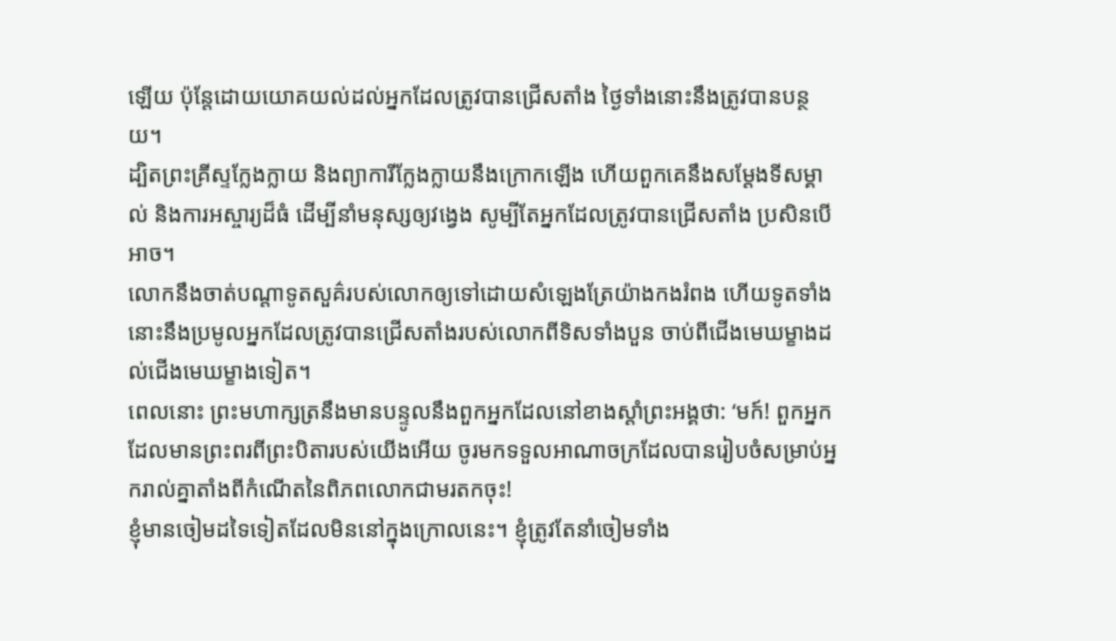ឡើយ ប៉ុន្តែដោយយោគយល់ដល់អ្នកដែលត្រូវបានជ្រើសតាំង ថ្ងៃទាំងនោះនឹងត្រូវបានបន្ថយ។
ដ្បិតព្រះគ្រីស្ទក្លែងក្លាយ និងព្យាការីក្លែងក្លាយនឹងក្រោកឡើង ហើយពួកគេនឹងសម្ដែងទីសម្គាល់ និងការអស្ចារ្យដ៏ធំ ដើម្បីនាំមនុស្សឲ្យវង្វេង សូម្បីតែអ្នកដែលត្រូវបានជ្រើសតាំង ប្រសិនបើអាច។
លោកនឹងចាត់បណ្ដាទូតសួគ៌របស់លោកឲ្យទៅដោយសំឡេងត្រែយ៉ាងកងរំពង ហើយទូតទាំងនោះនឹងប្រមូលអ្នកដែលត្រូវបានជ្រើសតាំងរបស់លោកពីទិសទាំងបួន ចាប់ពីជើងមេឃម្ខាងដល់ជើងមេឃម្ខាងទៀត។
ពេលនោះ ព្រះមហាក្សត្រនឹងមានបន្ទូលនឹងពួកអ្នកដែលនៅខាងស្ដាំព្រះអង្គថា: ‘មក៍! ពួកអ្នកដែលមានព្រះពរពីព្រះបិតារបស់យើងអើយ ចូរមកទទួលអាណាចក្រដែលបានរៀបចំសម្រាប់អ្នករាល់គ្នាតាំងពីកំណើតនៃពិភពលោកជាមរតកចុះ!
ខ្ញុំមានចៀមដទៃទៀតដែលមិននៅក្នុងក្រោលនេះ។ ខ្ញុំត្រូវតែនាំចៀមទាំង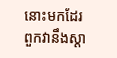នោះមកដែរ ពួកវានឹងស្ដា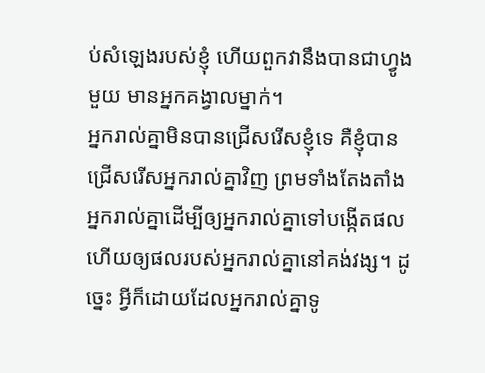ប់សំឡេងរបស់ខ្ញុំ ហើយពួកវានឹងបានជាហ្វូងមួយ មានអ្នកគង្វាលម្នាក់។
អ្នករាល់គ្នាមិនបានជ្រើសរើសខ្ញុំទេ គឺខ្ញុំបានជ្រើសរើសអ្នករាល់គ្នាវិញ ព្រមទាំងតែងតាំងអ្នករាល់គ្នាដើម្បីឲ្យអ្នករាល់គ្នាទៅបង្កើតផល ហើយឲ្យផលរបស់អ្នករាល់គ្នានៅគង់វង្ស។ ដូច្នេះ អ្វីក៏ដោយដែលអ្នករាល់គ្នាទូ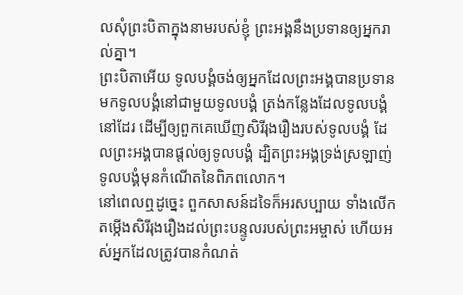លសុំព្រះបិតាក្នុងនាមរបស់ខ្ញុំ ព្រះអង្គនឹងប្រទានឲ្យអ្នករាល់គ្នា។
ព្រះបិតាអើយ ទូលបង្គំចង់ឲ្យអ្នកដែលព្រះអង្គបានប្រទានមកទូលបង្គំនៅជាមួយទូលបង្គំ ត្រង់កន្លែងដែលទូលបង្គំនៅដែរ ដើម្បីឲ្យពួកគេឃើញសិរីរុងរឿងរបស់ទូលបង្គំ ដែលព្រះអង្គបានផ្ដល់ឲ្យទូលបង្គំ ដ្បិតព្រះអង្គទ្រង់ស្រឡាញ់ទូលបង្គំមុនកំណើតនៃពិភពលោក។
នៅពេលឮដូច្នេះ ពួកសាសន៍ដទៃក៏អរសប្បាយ ទាំងលើកតម្កើងសិរីរុងរឿងដល់ព្រះបន្ទូលរបស់ព្រះអម្ចាស់ ហើយអស់អ្នកដែលត្រូវបានកំណត់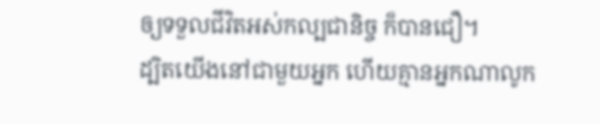ឲ្យទទួលជីវិតអស់កល្បជានិច្ច ក៏បានជឿ។
ដ្បិតយើងនៅជាមួយអ្នក ហើយគ្មានអ្នកណាលូក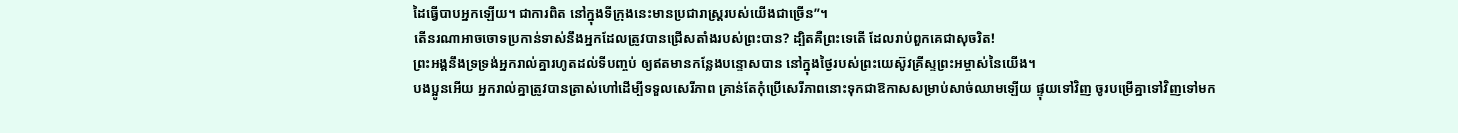ដៃធ្វើបាបអ្នកឡើយ។ ជាការពិត នៅក្នុងទីក្រុងនេះមានប្រជារាស្ត្ររបស់យើងជាច្រើន”។
តើនរណាអាចចោទប្រកាន់ទាស់នឹងអ្នកដែលត្រូវបានជ្រើសតាំងរបស់ព្រះបាន? ដ្បិតគឺព្រះទេតើ ដែលរាប់ពួកគេជាសុចរិត!
ព្រះអង្គនឹងទ្រទ្រង់អ្នករាល់គ្នារហូតដល់ទីបញ្ចប់ ឲ្យឥតមានកន្លែងបន្ទោសបាន នៅក្នុងថ្ងៃរបស់ព្រះយេស៊ូវគ្រីស្ទព្រះអម្ចាស់នៃយើង។
បងប្អូនអើយ អ្នករាល់គ្នាត្រូវបានត្រាស់ហៅដើម្បីទទួលសេរីភាព គ្រាន់តែកុំប្រើសេរីភាពនោះទុកជាឱកាសសម្រាប់សាច់ឈាមឡើយ ផ្ទុយទៅវិញ ចូរបម្រើគ្នាទៅវិញទៅមក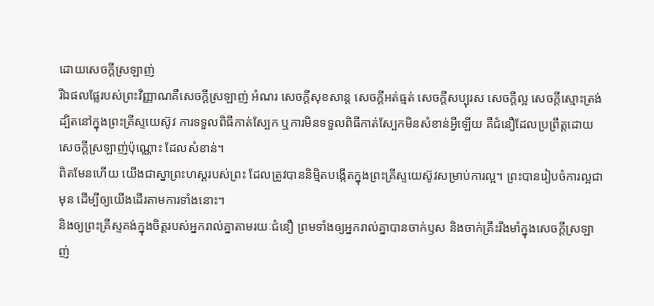ដោយសេចក្ដីស្រឡាញ់
រីឯផលផ្លែរបស់ព្រះវិញ្ញាណគឺសេចក្ដីស្រឡាញ់ អំណរ សេចក្ដីសុខសាន្ត សេចក្ដីអត់ធ្មត់ សេចក្ដីសប្បុរស សេចក្ដីល្អ សេចក្ដីស្មោះត្រង់
ដ្បិតនៅក្នុងព្រះគ្រីស្ទយេស៊ូវ ការទទួលពិធីកាត់ស្បែក ឬការមិនទទួលពិធីកាត់ស្បែកមិនសំខាន់អ្វីឡើយ គឺជំនឿដែលប្រព្រឹត្តដោយសេចក្ដីស្រឡាញ់ប៉ុណ្ណោះ ដែលសំខាន់។
ពិតមែនហើយ យើងជាស្នាព្រះហស្តរបស់ព្រះ ដែលត្រូវបាននិម្មិតបង្កើតក្នុងព្រះគ្រីស្ទយេស៊ូវសម្រាប់ការល្អ។ ព្រះបានរៀបចំការល្អជាមុន ដើម្បីឲ្យយើងដើរតាមការទាំងនោះ។
និងឲ្យព្រះគ្រីស្ទគង់ក្នុងចិត្តរបស់អ្នករាល់គ្នាតាមរយៈជំនឿ ព្រមទាំងឲ្យអ្នករាល់គ្នាបានចាក់ឫស និងចាក់គ្រឹះរឹងមាំក្នុងសេចក្ដីស្រឡាញ់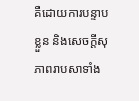គឺដោយការបន្ទាបខ្លួន និងសេចក្ដីសុភាពរាបសាទាំង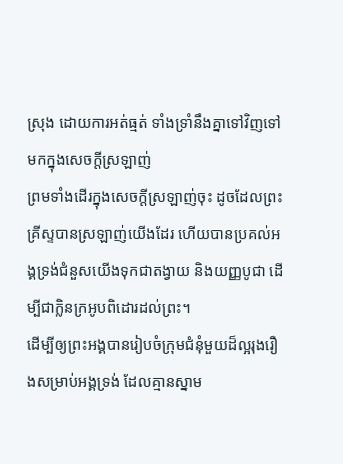ស្រុង ដោយការអត់ធ្មត់ ទាំងទ្រាំនឹងគ្នាទៅវិញទៅមកក្នុងសេចក្ដីស្រឡាញ់
ព្រមទាំងដើរក្នុងសេចក្ដីស្រឡាញ់ចុះ ដូចដែលព្រះគ្រីស្ទបានស្រឡាញ់យើងដែរ ហើយបានប្រគល់អង្គទ្រង់ជំនួសយើងទុកជាតង្វាយ និងយញ្ញបូជា ដើម្បីជាក្លិនក្រអូបពិដោរដល់ព្រះ។
ដើម្បីឲ្យព្រះអង្គបានរៀបចំក្រុមជំនុំមួយដ៏ល្អរុងរឿងសម្រាប់អង្គទ្រង់ ដែលគ្មានស្នាម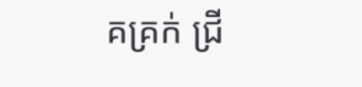គគ្រក់ ជ្រី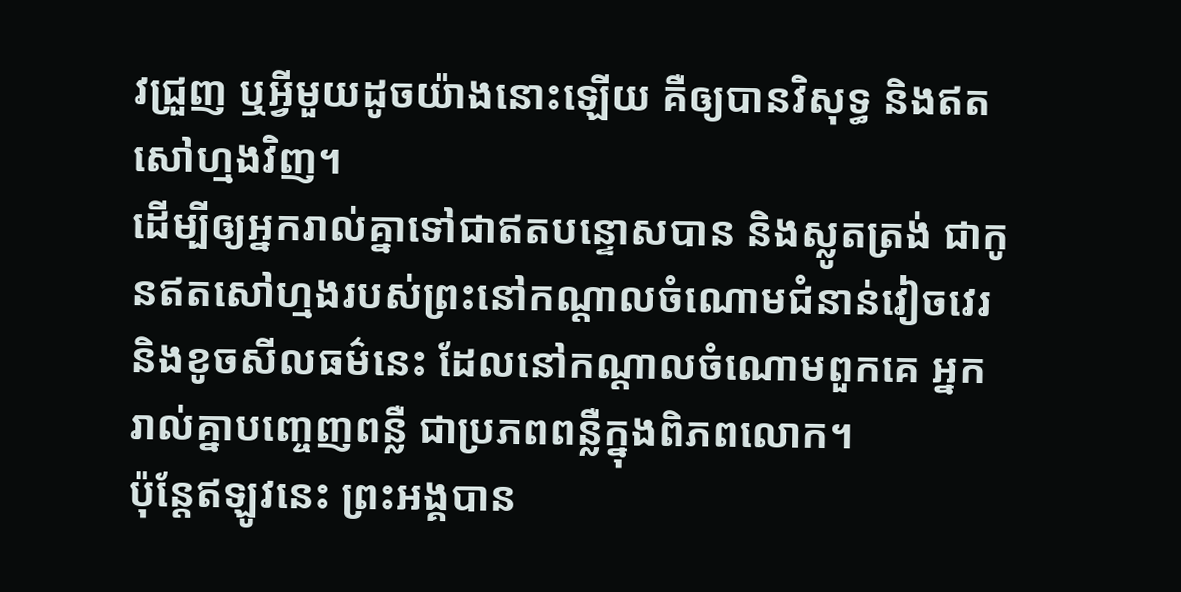វជ្រួញ ឬអ្វីមួយដូចយ៉ាងនោះឡើយ គឺឲ្យបានវិសុទ្ធ និងឥតសៅហ្មងវិញ។
ដើម្បីឲ្យអ្នករាល់គ្នាទៅជាឥតបន្ទោសបាន និងស្លូតត្រង់ ជាកូនឥតសៅហ្មងរបស់ព្រះនៅកណ្ដាលចំណោមជំនាន់វៀចវេរ និងខូចសីលធម៌នេះ ដែលនៅកណ្ដាលចំណោមពួកគេ អ្នករាល់គ្នាបញ្ចេញពន្លឺ ជាប្រភពពន្លឺក្នុងពិភពលោក។
ប៉ុន្តែឥឡូវនេះ ព្រះអង្គបាន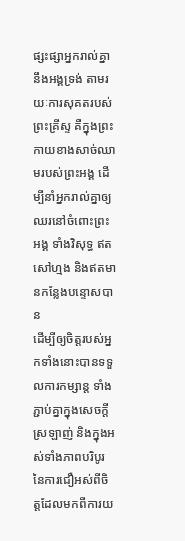ផ្សះផ្សាអ្នករាល់គ្នានឹងអង្គទ្រង់ តាមរយៈការសុគតរបស់ព្រះគ្រីស្ទ គឺក្នុងព្រះកាយខាងសាច់ឈាមរបស់ព្រះអង្គ ដើម្បីនាំអ្នករាល់គ្នាឲ្យឈរនៅចំពោះព្រះអង្គ ទាំងវិសុទ្ធ ឥតសៅហ្មង និងឥតមានកន្លែងបន្ទោសបាន
ដើម្បីឲ្យចិត្តរបស់អ្នកទាំងនោះបានទទួលការកម្សាន្ត ទាំងភ្ជាប់គ្នាក្នុងសេចក្ដីស្រឡាញ់ និងក្នុងអស់ទាំងភាពបរិបូរនៃការជឿអស់ពីចិត្តដែលមកពីការយ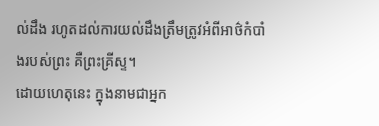ល់ដឹង រហូតដល់ការយល់ដឹងត្រឹមត្រូវអំពីអាថ៌កំបាំងរបស់ព្រះ គឺព្រះគ្រីស្ទ។
ដោយហេតុនេះ ក្នុងនាមជាអ្នក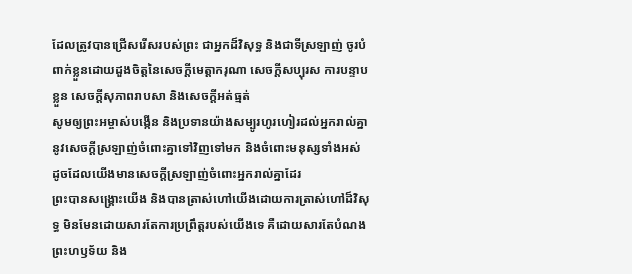ដែលត្រូវបានជ្រើសរើសរបស់ព្រះ ជាអ្នកដ៏វិសុទ្ធ និងជាទីស្រឡាញ់ ចូរបំពាក់ខ្លួនដោយដួងចិត្តនៃសេចក្ដីមេត្តាករុណា សេចក្ដីសប្បុរស ការបន្ទាបខ្លួន សេចក្ដីសុភាពរាបសា និងសេចក្ដីអត់ធ្មត់
សូមឲ្យព្រះអម្ចាស់បង្កើន និងប្រទានយ៉ាងសម្បូរហូរហៀរដល់អ្នករាល់គ្នានូវសេចក្ដីស្រឡាញ់ចំពោះគ្នាទៅវិញទៅមក និងចំពោះមនុស្សទាំងអស់ ដូចដែលយើងមានសេចក្ដីស្រឡាញ់ចំពោះអ្នករាល់គ្នាដែរ
ព្រះបានសង្គ្រោះយើង និងបានត្រាស់ហៅយើងដោយការត្រាស់ហៅដ៏វិសុទ្ធ មិនមែនដោយសារតែការប្រព្រឹត្តរបស់យើងទេ គឺដោយសារតែបំណងព្រះហឫទ័យ និង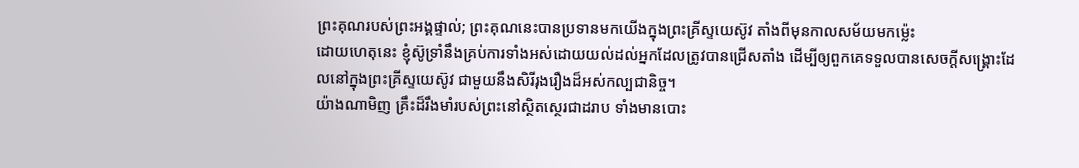ព្រះគុណរបស់ព្រះអង្គផ្ទាល់; ព្រះគុណនេះបានប្រទានមកយើងក្នុងព្រះគ្រីស្ទយេស៊ូវ តាំងពីមុនកាលសម័យមកម្ល៉េះ
ដោយហេតុនេះ ខ្ញុំស៊ូទ្រាំនឹងគ្រប់ការទាំងអស់ដោយយល់ដល់អ្នកដែលត្រូវបានជ្រើសតាំង ដើម្បីឲ្យពួកគេទទួលបានសេចក្ដីសង្គ្រោះដែលនៅក្នុងព្រះគ្រីស្ទយេស៊ូវ ជាមួយនឹងសិរីរុងរឿងដ៏អស់កល្បជានិច្ច។
យ៉ាងណាមិញ គ្រឹះដ៏រឹងមាំរបស់ព្រះនៅស្ថិតស្ថេរជាដរាប ទាំងមានបោះ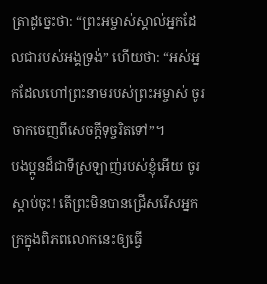ត្រាដូច្នេះថា: “ព្រះអម្ចាស់ស្គាល់អ្នកដែលជារបស់អង្គទ្រង់” ហើយថា: “អស់អ្នកដែលហៅព្រះនាមរបស់ព្រះអម្ចាស់ ចូរចាកចេញពីសេចក្ដីទុច្ចរិតទៅ”។
បងប្អូនដ៏ជាទីស្រឡាញ់របស់ខ្ញុំអើយ ចូរស្ដាប់ចុះ! តើព្រះមិនបានជ្រើសរើសអ្នកក្រក្នុងពិភពលោកនេះឲ្យធ្វើ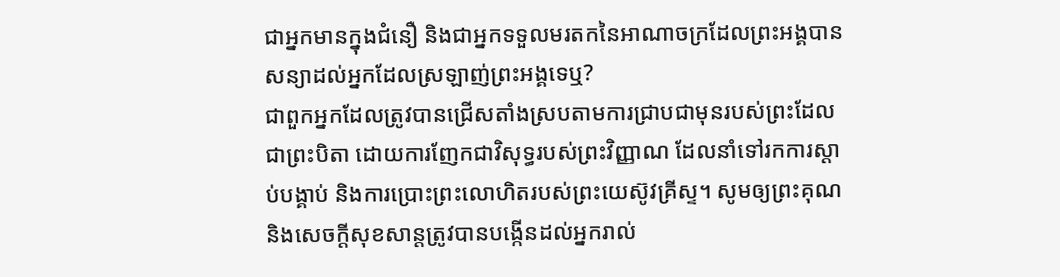ជាអ្នកមានក្នុងជំនឿ និងជាអ្នកទទួលមរតកនៃអាណាចក្រដែលព្រះអង្គបានសន្យាដល់អ្នកដែលស្រឡាញ់ព្រះអង្គទេឬ?
ជាពួកអ្នកដែលត្រូវបានជ្រើសតាំងស្របតាមការជ្រាបជាមុនរបស់ព្រះដែលជាព្រះបិតា ដោយការញែកជាវិសុទ្ធរបស់ព្រះវិញ្ញាណ ដែលនាំទៅរកការស្ដាប់បង្គាប់ និងការប្រោះព្រះលោហិតរបស់ព្រះយេស៊ូវគ្រីស្ទ។ សូមឲ្យព្រះគុណ និងសេចក្ដីសុខសាន្តត្រូវបានបង្កើនដល់អ្នករាល់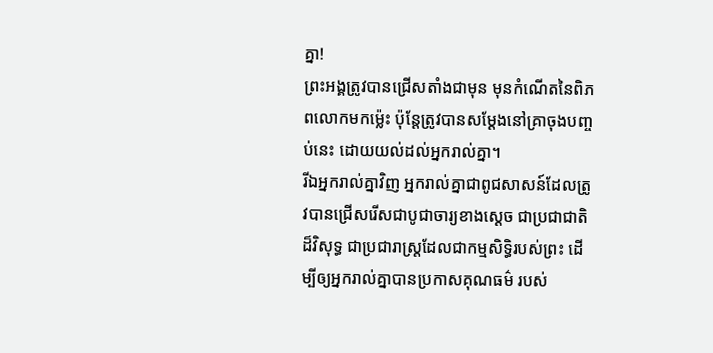គ្នា!
ព្រះអង្គត្រូវបានជ្រើសតាំងជាមុន មុនកំណើតនៃពិភពលោកមកម្ល៉េះ ប៉ុន្តែត្រូវបានសម្ដែងនៅគ្រាចុងបញ្ចប់នេះ ដោយយល់ដល់អ្នករាល់គ្នា។
រីឯអ្នករាល់គ្នាវិញ អ្នករាល់គ្នាជាពូជសាសន៍ដែលត្រូវបានជ្រើសរើសជាបូជាចារ្យខាងស្ដេច ជាប្រជាជាតិដ៏វិសុទ្ធ ជាប្រជារាស្ត្រដែលជាកម្មសិទ្ធិរបស់ព្រះ ដើម្បីឲ្យអ្នករាល់គ្នាបានប្រកាសគុណធម៌ របស់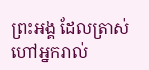ព្រះអង្គ ដែលត្រាស់ហៅអ្នករាល់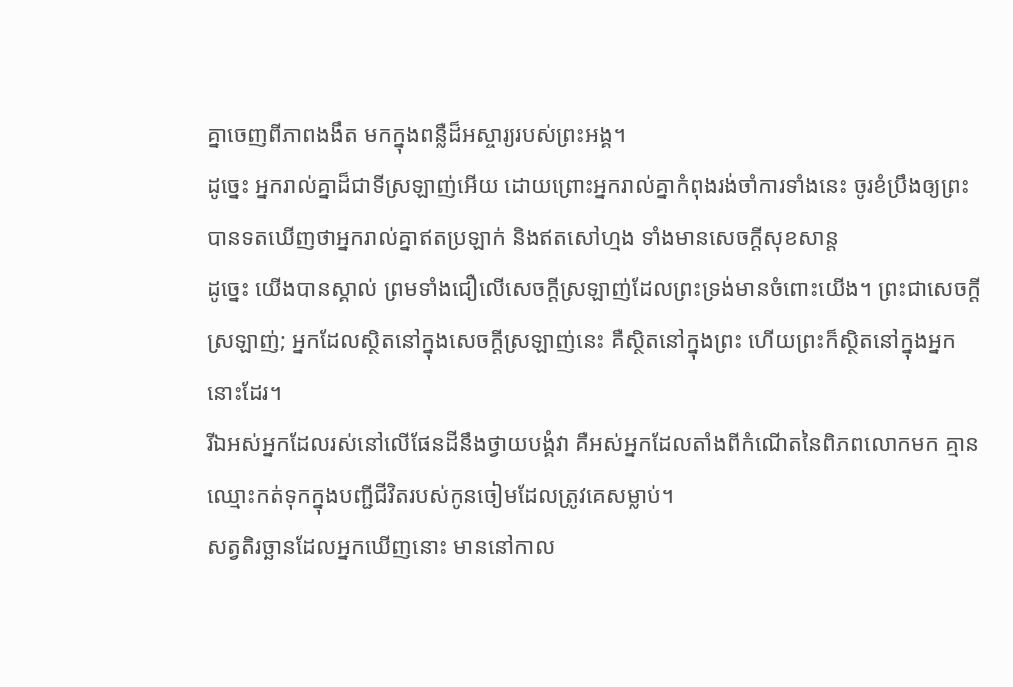គ្នាចេញពីភាពងងឹត មកក្នុងពន្លឺដ៏អស្ចារ្យរបស់ព្រះអង្គ។
ដូច្នេះ អ្នករាល់គ្នាដ៏ជាទីស្រឡាញ់អើយ ដោយព្រោះអ្នករាល់គ្នាកំពុងរង់ចាំការទាំងនេះ ចូរខំប្រឹងឲ្យព្រះបានទតឃើញថាអ្នករាល់គ្នាឥតប្រឡាក់ និងឥតសៅហ្មង ទាំងមានសេចក្ដីសុខសាន្ត
ដូច្នេះ យើងបានស្គាល់ ព្រមទាំងជឿលើសេចក្ដីស្រឡាញ់ដែលព្រះទ្រង់មានចំពោះយើង។ ព្រះជាសេចក្ដីស្រឡាញ់; អ្នកដែលស្ថិតនៅក្នុងសេចក្ដីស្រឡាញ់នេះ គឺស្ថិតនៅក្នុងព្រះ ហើយព្រះក៏ស្ថិតនៅក្នុងអ្នកនោះដែរ។
រីឯអស់អ្នកដែលរស់នៅលើផែនដីនឹងថ្វាយបង្គំវា គឺអស់អ្នកដែលតាំងពីកំណើតនៃពិភពលោកមក គ្មានឈ្មោះកត់ទុកក្នុងបញ្ជីជីវិតរបស់កូនចៀមដែលត្រូវគេសម្លាប់។
សត្វតិរច្ឆានដែលអ្នកឃើញនោះ មាននៅកាល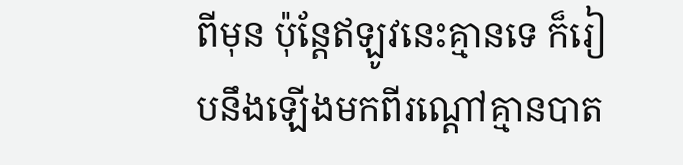ពីមុន ប៉ុន្តែឥឡូវនេះគ្មានទេ ក៏រៀបនឹងឡើងមកពីរណ្ដៅគ្មានបាត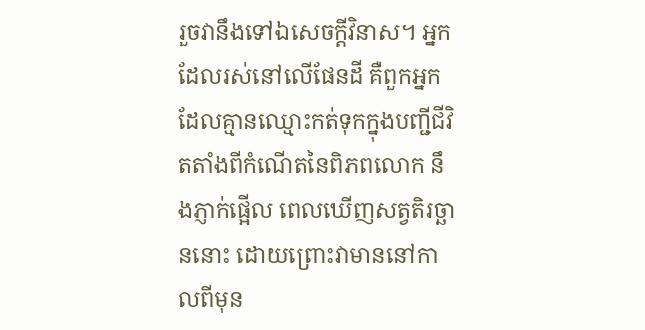រួចវានឹងទៅឯសេចក្ដីវិនាស។ អ្នកដែលរស់នៅលើផែនដី គឺពួកអ្នកដែលគ្មានឈ្មោះកត់ទុកក្នុងបញ្ជីជីវិតតាំងពីកំណើតនៃពិភពលោក នឹងភ្ញាក់ផ្អើល ពេលឃើញសត្វតិរច្ឆាននោះ ដោយព្រោះវាមាននៅកាលពីមុន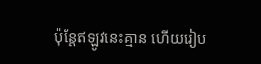ប៉ុន្តែឥឡូវនេះគ្មាន ហើយរៀប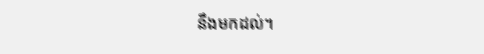នឹងមកដល់។